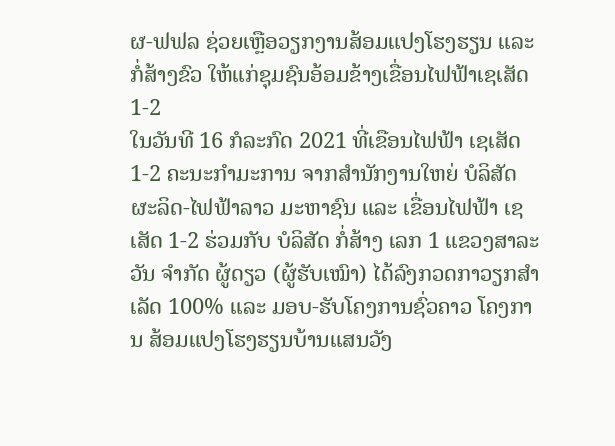ຜ-ຟຟລ ຊ່ວຍເຫຼືອວຽກງານສ້ອມແປງໂຮງຮຽນ ແລະ ກໍ່ສ້າງຂົວ ໃຫ້ແກ່ຊຸມຊົນອ້ອມຂ້າງເຂື່ອນໄຟຟ້າເຊເສັດ 1-2
ໃນວັນທີ 16 ກໍລະກົດ 2021 ທີ່ເຂືອນໄຟຟ້າ ເຊເສັດ 1-2 ຄະນະກຳມະການ ຈາກສຳນັກງານໃຫຍ່ ບໍລິສັດ ຜະລິດ-ໄຟຟ້າລາວ ມະຫາຊົນ ແລະ ເຂື່ອນໄຟຟ້າ ເຊເສັດ 1-2 ຮ່ວມກັບ ບໍລິສັດ ກໍ່ສ້າງ ເລກ 1 ແຂວງສາລະວັນ ຈຳກັດ ຜູ້ດຽວ (ຜູ້ຮັບເໝົາ) ໄດ້ລົງກວດກາວຽກສຳເລັດ 100% ແລະ ມອບ-ຮັບໂຄງການຊົ່ວຄາວ ໂຄງການ ສ້ອມແປງໂຮງຮຽນບ້ານແສນວັງ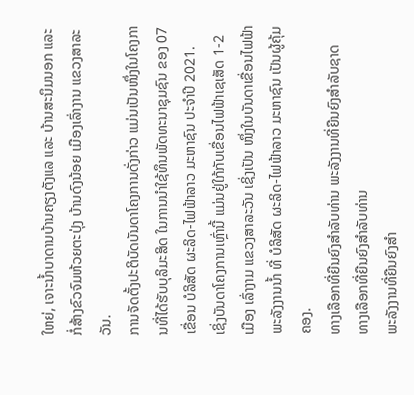ໃຫຍ່, ເຈາະນ້ຳບາດານບ້ານຄຽງຕັງແລ ແລະ ບ້ານສະນຶມນອກ ແລະ ກໍ່ສ້າງຂົວຈົມຫ້ວຍຕະປຸ່ງ ບ້ານດົງນ້ອຍ ເມືອງເລົ່າງານ ແຂວງສາລະວັນ.
ການຈັດຕັ້ງປະຕິບັດບັນດາໂຄງການດັ່ງກ່າວ ແມ່ນເປັນໜຶ່ງໃນໂຄງການທີ່ໄດ້ຮັບບຸລິມະສິດ ໃນການນຳໃຊ້ທຶນພັດທະນາຊຸມຊົນ ຂອງ 07 ເຂື່ອນ ບໍລິສັດ ຜະລິດ-ໄຟຟ້າລາວ ມະຫາຊົນ ປະຈຳປີ 2021.
ເຊິ່ງບັນດາໂຄງການເຫຼົ່ານີ້ ແມ່ນຢູ່ໃກ້ກັບເຂື່ອນໄຟຟ້າເຊເສັດ 1-2 ເມືອງ ເລົ່າງາມ ແຂວງສາລະວັນ ເຊິ່ງເປັນ ໜຶ່ງໃນບັນດາເຂື່ອນໄຟຟ້າພະລັງງານນ້ຳ ທີ່ ບໍລິສັດ ຜະລິດ-ໄຟຟ້າລາວ ມະຫາຊົນ ເປັນຜູ້ຄຸ້ມຄອງ.
ທາງເລືອກທີ່ຍືນຍົງສຳລັບທ່ານ ພະລັງງານທີ່ຍືນຍົງສຳລັບຊາດ
ທາງເລືອກທີ່ຍືນຍົງສຳລັບທ່ານ
ພະລັງງານທີ່ຍືນຍົງສຳ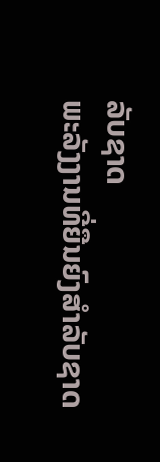ລັບຊາດ
ພະລັງງານທີ່ຍືນຍົງສຳລັບຊາດ